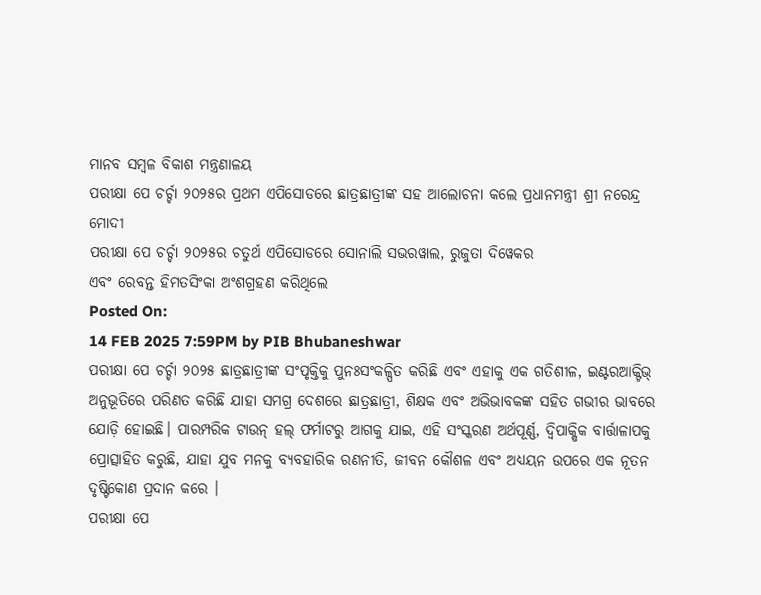ମାନବ ସମ୍ବଳ ବିକାଶ ମନ୍ତ୍ରଣାଳୟ
ପରୀକ୍ଷା ପେ ଚର୍ଚ୍ଚା ୨୦୨୫ର ପ୍ରଥମ ଏପିସୋଡରେ ଛାତ୍ରଛାତ୍ରୀଙ୍କ ସହ ଆଲୋଚନା କଲେ ପ୍ରଧାନମନ୍ତ୍ରୀ ଶ୍ରୀ ନରେନ୍ଦ୍ର ମୋଦୀ
ପରୀକ୍ଷା ପେ ଚର୍ଚ୍ଚା ୨୦୨୫ର ଚତୁର୍ଥ ଏପିସୋଡରେ ସୋନାଲି ସଭରୱାଲ, ରୁଜୁତା ଦିୱେକର
ଏବଂ ରେବନ୍ତ ହିମତସିଂକା ଅଂଶଗ୍ରହଣ କରିଥିଲେ
Posted On:
14 FEB 2025 7:59PM by PIB Bhubaneshwar
ପରୀକ୍ଷା ପେ ଚର୍ଚ୍ଚା ୨୦୨୫ ଛାତ୍ରଛାତ୍ରୀଙ୍କ ସଂପୃକ୍ତିକୁ ପୁନଃସଂକଳ୍ପିତ କରିଛି ଏବଂ ଏହାକୁ ଏକ ଗତିଶୀଳ, ଇଣ୍ଟରଆକ୍ଟିଭ୍ ଅନୁଭୂତିରେ ପରିଣତ କରିଛି ଯାହା ସମଗ୍ର ଦେଶରେ ଛାତ୍ରଛାତ୍ରୀ, ଶିକ୍ଷକ ଏବଂ ଅଭିଭାବକଙ୍କ ସହିତ ଗଭୀର ଭାବରେ ଯୋଡ଼ି ହୋଇଛି। ପାରମ୍ପରିକ ଟାଉନ୍ ହଲ୍ ଫର୍ମାଟରୁ ଆଗକୁ ଯାଇ, ଏହି ସଂସ୍କରଣ ଅର୍ଥପୂର୍ଣ୍ଣ, ଦ୍ୱିପାକ୍ଷିକ ବାର୍ତ୍ତାଳାପକୁ ପ୍ରୋତ୍ସାହିତ କରୁଛି, ଯାହା ଯୁବ ମନକୁ ବ୍ୟବହାରିକ ରଣନୀତି, ଜୀବନ କୌଶଳ ଏବଂ ଅଧ୍ୟୟନ ଉପରେ ଏକ ନୂତନ ଦୃଷ୍ଟିକୋଣ ପ୍ରଦାନ କରେ ।
ପରୀକ୍ଷା ପେ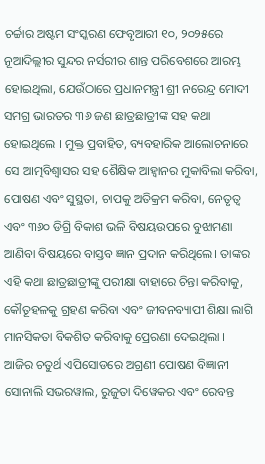ଚର୍ଚ୍ଚାର ଅଷ୍ଟମ ସଂସ୍କରଣ ଫେବୃଆରୀ ୧୦, ୨୦୨୫ରେ ନୂଆଦିଲ୍ଲୀର ସୁନ୍ଦର ନର୍ସରୀର ଶାନ୍ତ ପରିବେଶରେ ଆରମ୍ଭ ହୋଇଥିଲା, ଯେଉଁଠାରେ ପ୍ରଧାନମନ୍ତ୍ରୀ ଶ୍ରୀ ନରେନ୍ଦ୍ର ମୋଦୀ ସମଗ୍ର ଭାରତର ୩୬ ଜଣ ଛାତ୍ରଛାତ୍ରୀଙ୍କ ସହ କଥା ହୋଇଥିଲେ । ମୁକ୍ତ ପ୍ରବାହିତ, ବ୍ୟବହାରିକ ଆଲୋଚନାରେ ସେ ଆତ୍ମବିଶ୍ୱାସର ସହ ଶୈକ୍ଷିକ ଆହ୍ୱାନର ମୁକାବିଲା କରିବା, ପୋଷଣ ଏବଂ ସୁସ୍ଥତା, ଚାପକୁ ଅତିକ୍ରମ କରିବା, ନେତୃତ୍ୱ ଏବଂ ୩୬୦ ଡିଗ୍ରି ବିକାଶ ଭଳି ବିଷୟଉପରେ ବୁଝାମଣା ଆଣିବା ବିଷୟରେ ବାସ୍ତବ ଜ୍ଞାନ ପ୍ରଦାନ କରିଥିଲେ। ତାଙ୍କର ଏହି କଥା ଛାତ୍ରଛାତ୍ରୀଙ୍କୁ ପରୀକ୍ଷା ବାହାରେ ଚିନ୍ତା କରିବାକୁ, କୌତୂହଳକୁ ଗ୍ରହଣ କରିବା ଏବଂ ଜୀବନବ୍ୟାପୀ ଶିକ୍ଷା ଲାଗି ମାନସିକତା ବିକଶିତ କରିବାକୁ ପ୍ରେରଣା ଦେଇଥିଲା ।
ଆଜିର ଚତୁର୍ଥ ଏପିସୋଡରେ ଅଗ୍ରଣୀ ପୋଷଣ ବିଜ୍ଞାନୀ ସୋନାଲି ସଭରୱାଲ, ରୁଜୁତା ଦିୱେକର ଏବଂ ରେବନ୍ତ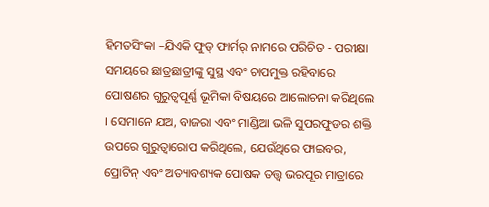ହିମତସିଂକା –ଯିଏକି ଫୁଡ୍ ଫାର୍ମର୍ ନାମରେ ପରିଚିତ - ପରୀକ୍ଷା ସମୟରେ ଛାତ୍ରଛାତ୍ରୀଙ୍କୁ ସୁସ୍ଥ ଏବଂ ଚାପମୁକ୍ତ ରହିବାରେ ପୋଷଣର ଗୁରୁତ୍ୱପୂର୍ଣ୍ଣ ଭୂମିକା ବିଷୟରେ ଆଲୋଚନା କରିଥିଲେ । ସେମାନେ ଯଅ, ବାଜରା ଏବଂ ମାଣ୍ଡିଆ ଭଳି ସୁପରଫୁଡର ଶକ୍ତି ଉପରେ ଗୁରୁତ୍ବାରୋପ କରିଥିଲେ, ଯେଉଁଥିରେ ଫାଇବର, ପ୍ରୋଟିନ୍ ଏବଂ ଅତ୍ୟାବଶ୍ୟକ ପୋଷକ ତତ୍ତ୍ୱ ଭରପୂର ମାତ୍ରାରେ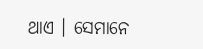ଥାଏ । ସେମାନେ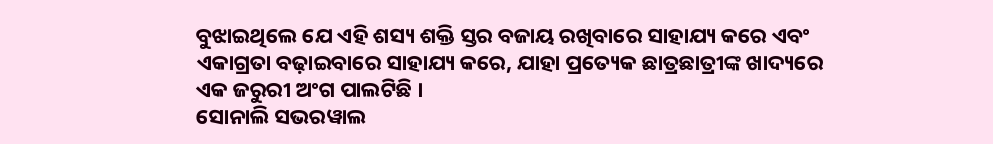ବୁଝାଇଥିଲେ ଯେ ଏହି ଶସ୍ୟ ଶକ୍ତି ସ୍ତର ବଜାୟ ରଖିବାରେ ସାହାଯ୍ୟ କରେ ଏବଂ ଏକାଗ୍ରତା ବଢ଼ାଇବାରେ ସାହାଯ୍ୟ କରେ, ଯାହା ପ୍ରତ୍ୟେକ ଛାତ୍ରଛାତ୍ରୀଙ୍କ ଖାଦ୍ୟରେ ଏକ ଜରୁରୀ ଅଂଗ ପାଲଟିଛି ।
ସୋନାଲି ସଭରୱାଲ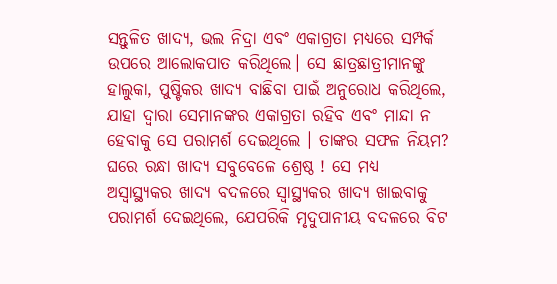ସନ୍ତୁଳିତ ଖାଦ୍ୟ, ଭଲ ନିଦ୍ରା ଏବଂ ଏକାଗ୍ରତା ମଧ୍ୟରେ ସମ୍ପର୍କ ଉପରେ ଆଲୋକପାତ କରିଥିଲେ। ସେ ଛାତ୍ରଛାତ୍ରୀମାନଙ୍କୁ ହାଲୁକା, ପୁଷ୍ଟିକର ଖାଦ୍ୟ ବାଛିବା ପାଇଁ ଅନୁରୋଧ କରିଥିଲେ, ଯାହା ଦ୍ୱାରା ସେମାନଙ୍କର ଏକାଗ୍ରତା ରହିବ ଏବଂ ମାନ୍ଦା ନ ହେବାକୁ ସେ ପରାମର୍ଶ ଦେଇଥିଲେ । ତାଙ୍କର ସଫଳ ନିୟମ? ଘରେ ରନ୍ଧା ଖାଦ୍ୟ ସବୁବେଳେ ଶ୍ରେଷ୍ଠ ! ସେ ମଧ୍ୟ ଅସ୍ବାସ୍ଥ୍ୟକର ଖାଦ୍ୟ ବଦଳରେ ସ୍ବାସ୍ଥ୍ୟକର ଖାଦ୍ୟ ଖାଇବାକୁ ପରାମର୍ଶ ଦେଇଥିଲେ, ଯେପରିକି ମୃଦୁପାନୀୟ ବଦଳରେ ବିଟ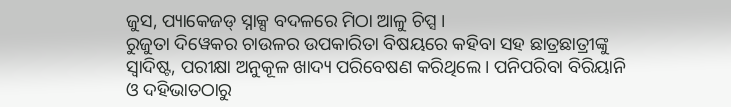ଜୁସ, ପ୍ୟାକେଜଡ୍ ସ୍ନାକ୍ସ ବଦଳରେ ମିଠା ଆଳୁ ଚିପ୍ସ ।
ରୁଜୁତା ଦିୱେକର ଚାଉଳର ଉପକାରିତା ବିଷୟରେ କହିବା ସହ ଛାତ୍ରଛାତ୍ରୀଙ୍କୁ ସ୍ୱାଦିଷ୍ଟ, ପରୀକ୍ଷା ଅନୁକୂଳ ଖାଦ୍ୟ ପରିବେଷଣ କରିଥିଲେ। ପନିପରିବା ବିରିୟାନି ଓ ଦହିଭାତଠାରୁ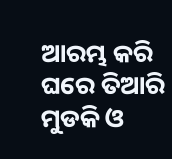ଆରମ୍ଭ କରି ଘରେ ତିଆରି ମୁଡକି ଓ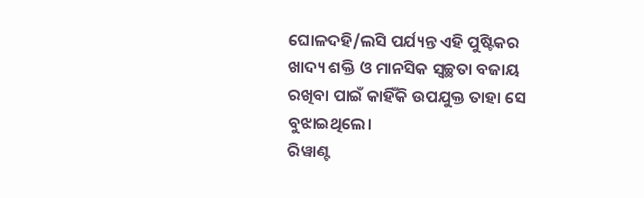ଘୋଳଦହି/ଲସି ପର୍ଯ୍ୟନ୍ତ ଏହି ପୁଷ୍ଟିକର ଖାଦ୍ୟ ଶକ୍ତି ଓ ମାନସିକ ସ୍ୱଚ୍ଛତା ବଜାୟ ରଖିବା ପାଇଁ କାହିଁକି ଉପଯୁକ୍ତ ତାହା ସେ ବୁଝାଇଥିଲେ।
ରିୱାଣ୍ଟ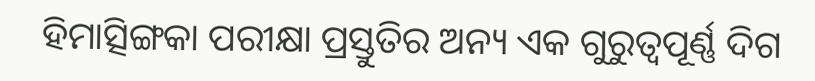ହିମାତ୍ସିଙ୍ଗକା ପରୀକ୍ଷା ପ୍ରସ୍ତୁତିର ଅନ୍ୟ ଏକ ଗୁରୁତ୍ୱପୂର୍ଣ୍ଣ ଦିଗ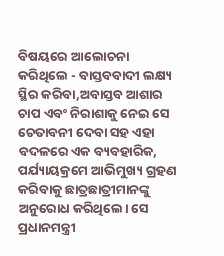ବିଷୟରେ ଆଲୋଚନା କରିଥିଲେ - ବାସ୍ତବବାଦୀ ଲକ୍ଷ୍ୟ ସ୍ଥିର କରିବା,ଅବାସ୍ତବ ଆଶାର ଚାପ ଏବଂ ନିରାଶାକୁ ନେଇ ସେ ଚେତାବନୀ ଦେବା ସହ ଏହା ବଦଳରେ ଏକ ବ୍ୟବହାରିକ, ପର୍ଯ୍ୟାୟକ୍ରମେ ଆଭିମୁଖ୍ୟ ଗ୍ରହଣ କରିବାକୁ ଛାତ୍ରଛାତ୍ରୀମାନଙ୍କୁ ଅନୁରୋଧ କରିଥିଲେ। ସେ ପ୍ରଧାନମନ୍ତ୍ରୀ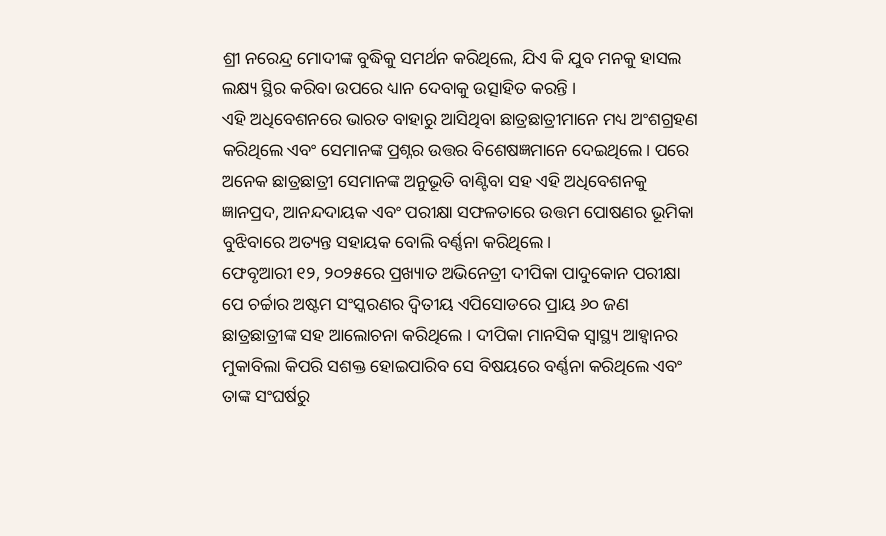ଶ୍ରୀ ନରେନ୍ଦ୍ର ମୋଦୀଙ୍କ ବୁଦ୍ଧିକୁ ସମର୍ଥନ କରିଥିଲେ, ଯିଏ କି ଯୁବ ମନକୁ ହାସଲ ଲକ୍ଷ୍ୟ ସ୍ଥିର କରିବା ଉପରେ ଧ୍ୟାନ ଦେବାକୁ ଉତ୍ସାହିତ କରନ୍ତି ।
ଏହି ଅଧିବେଶନରେ ଭାରତ ବାହାରୁ ଆସିଥିବା ଛାତ୍ରଛାତ୍ରୀମାନେ ମଧ୍ୟ ଅଂଶଗ୍ରହଣ କରିଥିଲେ ଏବଂ ସେମାନଙ୍କ ପ୍ରଶ୍ନର ଉତ୍ତର ବିଶେଷଜ୍ଞମାନେ ଦେଇଥିଲେ। ପରେ ଅନେକ ଛାତ୍ରଛାତ୍ରୀ ସେମାନଙ୍କ ଅନୁଭୂତି ବାଣ୍ଟିବା ସହ ଏହି ଅଧିବେଶନକୁ ଜ୍ଞାନପ୍ରଦ, ଆନନ୍ଦଦାୟକ ଏବଂ ପରୀକ୍ଷା ସଫଳତାରେ ଉତ୍ତମ ପୋଷଣର ଭୂମିକା ବୁଝିବାରେ ଅତ୍ୟନ୍ତ ସହାୟକ ବୋଲି ବର୍ଣ୍ଣନା କରିଥିଲେ।
ଫେବୃଆରୀ ୧୨, ୨୦୨୫ରେ ପ୍ରଖ୍ୟାତ ଅଭିନେତ୍ରୀ ଦୀପିକା ପାଦୁକୋନ ପରୀକ୍ଷା ପେ ଚର୍ଚ୍ଚାର ଅଷ୍ଟମ ସଂସ୍କରଣର ଦ୍ୱିତୀୟ ଏପିସୋଡରେ ପ୍ରାୟ ୬୦ ଜଣ ଛାତ୍ରଛାତ୍ରୀଙ୍କ ସହ ଆଲୋଚନା କରିଥିଲେ । ଦୀପିକା ମାନସିକ ସ୍ୱାସ୍ଥ୍ୟ ଆହ୍ୱାନର ମୁକାବିଲା କିପରି ସଶକ୍ତ ହୋଇପାରିବ ସେ ବିଷୟରେ ବର୍ଣ୍ଣନା କରିଥିଲେ ଏବଂ ତାଙ୍କ ସଂଘର୍ଷରୁ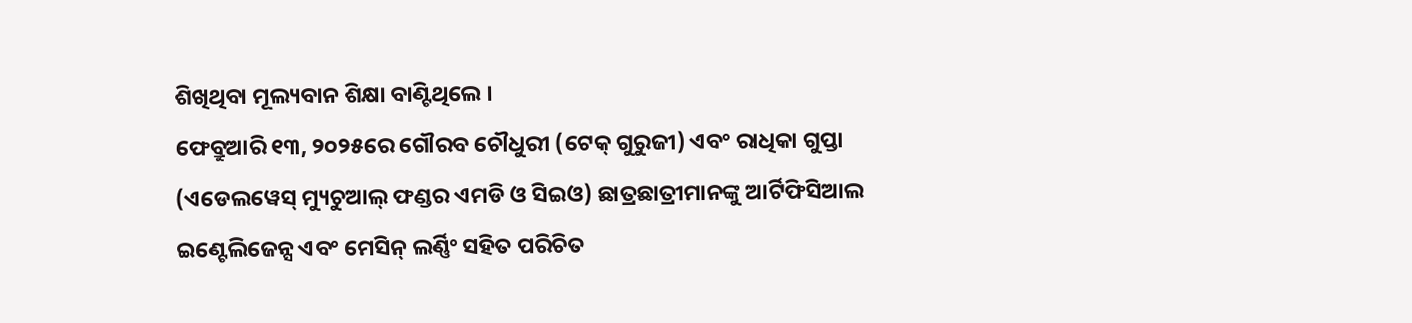ଶିଖିଥିବା ମୂଲ୍ୟବାନ ଶିକ୍ଷା ବାଣ୍ଟିଥିଲେ ।
ଫେବ୍ରୁଆରି ୧୩, ୨୦୨୫ରେ ଗୌରବ ଚୌଧୁରୀ (ଟେକ୍ ଗୁରୁଜୀ) ଏବଂ ରାଧିକା ଗୁପ୍ତା (ଏଡେଲୱେସ୍ ମ୍ୟୁଚୁଆଲ୍ ଫଣ୍ଡର ଏମଡି ଓ ସିଇଓ) ଛାତ୍ରଛାତ୍ରୀମାନଙ୍କୁ ଆର୍ଟିଫିସିଆଲ ଇଣ୍ଟେଲିଜେନ୍ସ ଏବଂ ମେସିନ୍ ଲର୍ଣ୍ଣିଂ ସହିତ ପରିଚିତ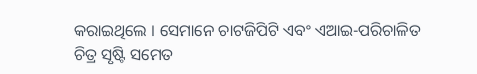କରାଇଥିଲେ । ସେମାନେ ଚାଟଜିପିଟି ଏବଂ ଏଆଇ-ପରିଚାଳିତ ଚିତ୍ର ସୃଷ୍ଟି ସମେତ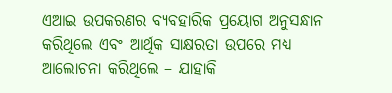ଏଆଇ ଉପକରଣର ବ୍ୟବହାରିକ ପ୍ରୟୋଗ ଅନୁସନ୍ଧାନ କରିଥିଲେ ଏବଂ ଆର୍ଥିକ ସାକ୍ଷରତା ଉପରେ ମଧ୍ୟ ଆଲୋଚନା କରିଥିଲେ – ଯାହାକି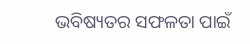ଭବିଷ୍ୟତର ସଫଳତା ପାଇଁ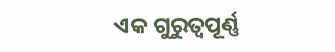ଏକ ଗୁରୁତ୍ୱପୂର୍ଣ୍ଣ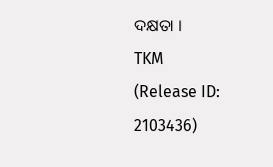ଦକ୍ଷତା ।
TKM
(Release ID: 2103436)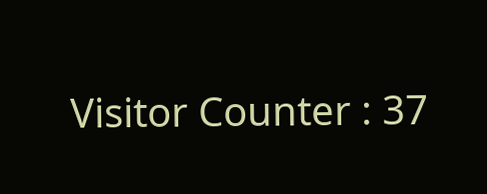Visitor Counter : 37